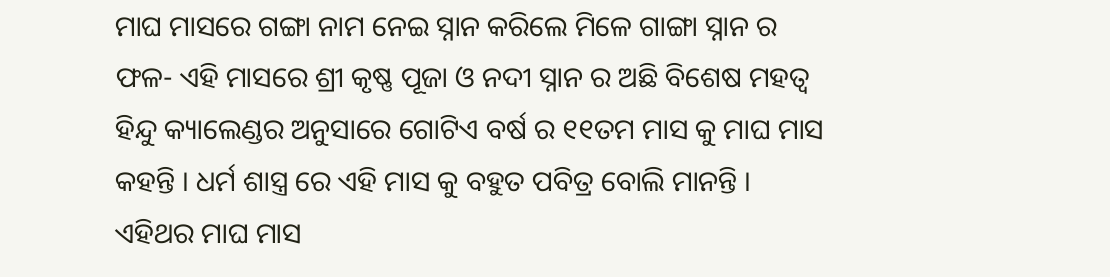ମାଘ ମାସରେ ଗଙ୍ଗା ନାମ ନେଇ ସ୍ନାନ କରିଲେ ମିଳେ ଗାଙ୍ଗା ସ୍ନାନ ର ଫଳ- ଏହି ମାସରେ ଶ୍ରୀ କୃଷ୍ଣ ପୂଜା ଓ ନଦୀ ସ୍ନାନ ର ଅଛି ବିଶେଷ ମହତ୍ଵ
ହିନ୍ଦୁ କ୍ୟାଲେଣ୍ଡର ଅନୁସାରେ ଗୋଟିଏ ବର୍ଷ ର ୧୧ତମ ମାସ କୁ ମାଘ ମାସ କହନ୍ତି । ଧର୍ମ ଶାସ୍ତ୍ର ରେ ଏହି ମାସ କୁ ବହୁତ ପବିତ୍ର ବୋଲି ମାନନ୍ତି । ଏହିଥର ମାଘ ମାସ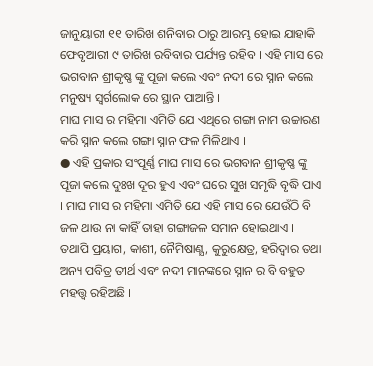ଜାନୁୟାରୀ ୧୧ ତାରିଖ ଶନିବାର ଠାରୁ ଆରମ୍ଭ ହୋଇ ଯାହାକି ଫେବୃଆରୀ ୯ ତାରିଖ ରବିବାର ପର୍ଯ୍ୟନ୍ତ ରହିବ । ଏହି ମାସ ରେ ଭଗବାନ ଶ୍ରୀକୃଷ୍ଣ ଙ୍କୁ ପୂଜା କଲେ ଏବଂ ନଦୀ ରେ ସ୍ନାନ କଲେ ମନୁଷ୍ୟ ସ୍ବର୍ଗଲୋକ ରେ ସ୍ଥାନ ପାଆନ୍ତି ।
ମାଘ ମାସ ର ମହିମା ଏମିତି ଯେ ଏଥିରେ ଗଙ୍ଗା ନାମ ଉଚ୍ଚାରଣ କରି ସ୍ନାନ କଲେ ଗଙ୍ଗା ସ୍ନାନ ଫଳ ମିଳିଥାଏ ।
● ଏହି ପ୍ରକାର ସଂପୂର୍ଣ୍ଣ ମାଘ ମାସ ରେ ଭଗବାନ ଶ୍ରୀକୃଷ୍ଣ ଙ୍କୁ ପୂଜା କଲେ ଦୁଃଖ ଦୂର ହୁଏ ଏବଂ ଘରେ ସୁଖ ସମୃଦ୍ଧି ବୃଦ୍ଧି ପାଏ । ମାଘ ମାସ ର ମହିମା ଏମିତି ଯେ ଏହି ମାସ ରେ ଯେଉଁଠି ବି ଜଳ ଥାଉ ନା କାହିଁ ତାହା ଗଙ୍ଗାଜଳ ସମାନ ହୋଇଥାଏ । ତଥାପି ପ୍ରୟାଗ, କାଶୀ, ନୈମିଷାଣ୍ଯ, କୁରୁକ୍ଷେତ୍ର, ହରିଦ୍ଵାର ତଥା ଅନ୍ୟ ପବିତ୍ର ତୀର୍ଥ ଏବଂ ନଦୀ ମାନଙ୍କରେ ସ୍ନାନ ର ବି ବହୁତ ମହତ୍ତ୍ବ ରହିଅଛି ।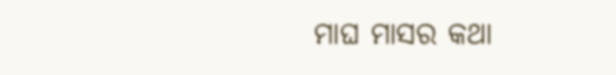ମାଘ ମାସର କଥା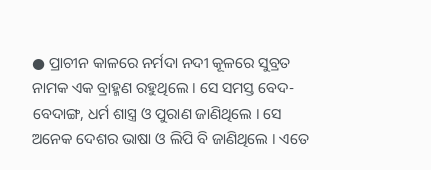● ପ୍ରାଚୀନ କାଳରେ ନର୍ମଦା ନଦୀ କୂଳରେ ସୁବ୍ରତ ନାମକ ଏକ ବ୍ରାହ୍ମଣ ରହୁଥିଲେ । ସେ ସମସ୍ତ ବେଦ-ବେଦାଙ୍ଗ, ଧର୍ମ ଶାସ୍ତ୍ର ଓ ପୁରାଣ ଜାଣିଥିଲେ । ସେ ଅନେକ ଦେଶର ଭାଷା ଓ ଲିପି ବି ଜାଣିଥିଲେ । ଏତେ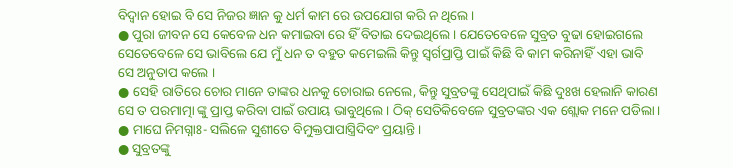ବିଦ୍ବାନ ହୋଇ ବି ସେ ନିଜର ଜ୍ଞାନ କୁ ଧର୍ମ କାମ ରେ ଉପଯୋଗ କରି ନ ଥିଲେ ।
● ପୁରା ଜୀବନ ସେ କେବେଳ ଧନ କମାଇବା ରେ ହିଁ ବିତାଇ ଦେଇଥିଲେ । ଯେତେବେଳେ ସୁବ୍ରତ ବୁଢା ହୋଇଗଲେ ସେତେବେଳେ ସେ ଭାବିଲେ ଯେ ମୁଁ ଧନ ତ ବହୁତ କମେଇଲି କିନ୍ତୁ ସ୍ବର୍ଗପ୍ରାପ୍ତି ପାଇଁ କିଛି ବି କାମ କରିନାହିଁ ଏହା ଭାବି ସେ ଅନୁତାପ କଲେ ।
● ସେହି ରାତିରେ ଚୋର ମାନେ ତାଙ୍କର ଧନକୁ ଚୋରାଇ ନେଲେ, କିନ୍ତୁ ସୁବ୍ରତଙ୍କୁ ସେଥିପାଇଁ କିଛି ଦୁଃଖ ହେଲାନି କାରଣ ସେ ତ ପରମାତ୍ମା ଙ୍କୁ ପ୍ରାପ୍ତ କରିବା ପାଇଁ ଉପାୟ ଭାବୁଥିଲେ । ଠିକ୍ ସେତିକିବେଳେ ସୁବ୍ରତଙ୍କର ଏକ ଶ୍ଲୋକ ମନେ ପଡିଲା ।
● ମାଘେ ନିମଗ୍ନାଃ- ସଲିଳେ ସୁଶୀତେ ବିମୁକ୍ତପାପାସ୍ତ୍ରିଦିବଂ ପ୍ରୟାନ୍ତି ।
● ସୁବ୍ରତଙ୍କୁ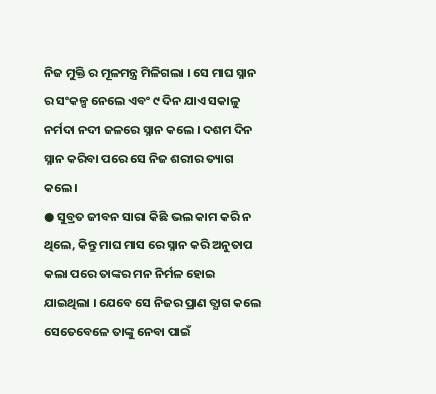ନିଜ ମୁକ୍ତି ର ମୂଳମନ୍ତ୍ର ମିଳିଗଲା । ସେ ମାଘ ସ୍ନାନ ର ସଂକଳ୍ପ ନେଲେ ଏବଂ ୯ ଦିନ ଯାଏ ସକାଳୁ ନର୍ମଦା ନଦୀ ଜଳରେ ସ୍ନାନ କଲେ । ଦଶମ ଦିନ ସ୍ନାନ କରିବା ପରେ ସେ ନିଜ ଶରୀର ତ୍ୟାଗ କଲେ ।
● ସୁବ୍ରତ ଜୀବନ ସାରା କିଛି ଭଲ କାମ କରି ନ ଥିଲେ, କିନ୍ତୁ ମାଘ ମାସ ରେ ସ୍ନାନ କରି ଅନୁତାପ କଲା ପରେ ତାଙ୍କର ମନ ନିର୍ମଳ ହୋଇ ଯାଇଥିଲା । ଯେବେ ସେ ନିଜର ପ୍ରାଣ ତ୍ଯାଗ କଲେ ସେତେବେଳେ ତାଙ୍କୁ ନେବା ପାଇଁ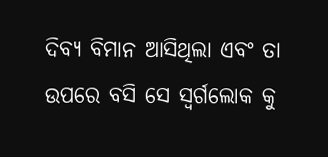ଦିବ୍ୟ ବିମାନ ଆସିଥିଲା ଏବଂ ତା ଉପରେ ବସି ସେ ସ୍ବର୍ଗଲୋକ କୁ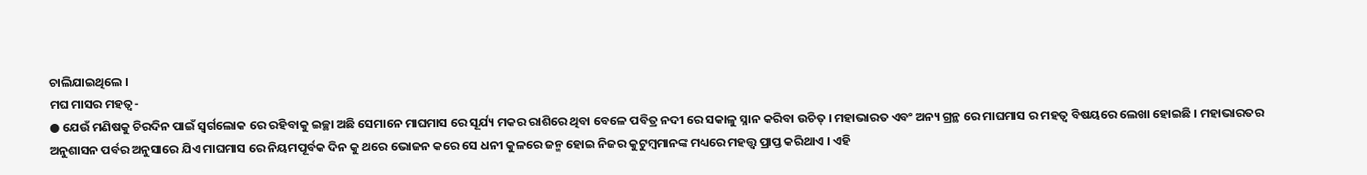ଚାଲିଯାଇଥିଲେ ।
ମଘ ମାସର ମହତ୍ବ-
● ଯେଉଁ ମଣିଷକୁ ଚିରଦିନ ପାଇଁ ସ୍ବର୍ଗଲୋକ ରେ ରହିବାକୁ ଇଚ୍ଛା ଅଛି ସେମାନେ ମାଘମାସ ରେ ସୂର୍ଯ୍ୟ ମକର ରାଶିରେ ଥିବା ବେଳେ ପବିତ୍ର ନଦୀ ରେ ସକାଳୁ ସ୍ନାନ କରିବା ଉଚିତ୍ । ମହାଭାରତ ଏବଂ ଅନ୍ୟ ଗ୍ରନ୍ଥ ରେ ମାଘମାସ ର ମହତ୍ବ ବିଷୟରେ ଲେଖା ହୋଇଛି । ମହାଭାରତର ଅନୁଶାସନ ପର୍ବର ଅନୁସାରେ ଯିଏ ମାଘମାସ ରେ ନିୟମପୂର୍ବକ ଦିନ କୁ ଥରେ ଭୋଜନ କରେ ସେ ଧନୀ କୁଳରେ ଜନ୍ମ ହୋଇ ନିଜର କୁଟୁମ୍ବମାନଙ୍କ ମଧ୍ୟରେ ମହତ୍ତ୍ବ ପ୍ରାପ୍ତ କରିଥାଏ । ଏହି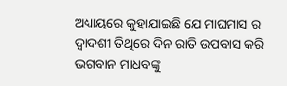ଅଧ୍ୟାୟରେ କୁହାଯାଇଛି ଯେ ମାଘମାସ ର ଦ୍ଵାଦଶୀ ତିଥିରେ ଦିନ ରାତି ଉପବାସ କରି ଭଗବାନ ମାଧବଙ୍କୁ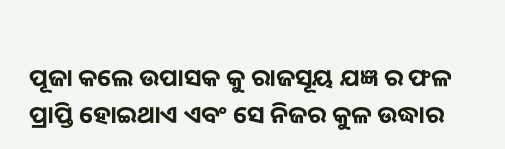ପୂଜା କଲେ ଉପାସକ କୁ ରାଜସୂୟ ଯଜ୍ଞ ର ଫଳ ପ୍ରାପ୍ତି ହୋଇଥାଏ ଏବଂ ସେ ନିଜର କୁଳ ଉଦ୍ଧାର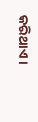କରିଥାଏ ।